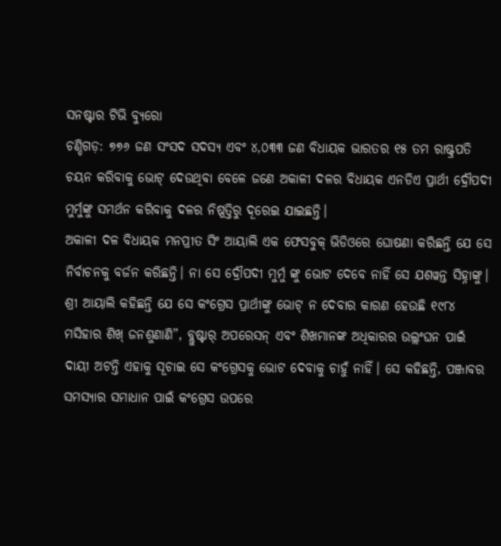ସନଷ୍ଟାର ଟିଭି ବ୍ୟୁରୋ
ଚଣ୍ଡିଗଡ଼: ୭୭୬ ଜଣ ସଂସଦ ସଦସ୍ୟ ଏବଂ ୪,୦୩୩ ଜଣ ବିଧାୟକ ଭାରତର ୧୫ ତମ ରାଷ୍ଟ୍ରପତି ଚୟନ କରିବାକୁ ଭୋଟ୍ ଦେଉଥିବା ବେଳେ ଜଣେ ଅକାଳୀ ଦଳର ବିଧାୟକ ଏନଡିଏ ପ୍ରାର୍ଥୀ ଦ୍ରୌପଦୀ ମୁର୍ମୁଙ୍କୁ ସମର୍ଥନ କରିବାକୁ ଦଳର ନିଷ୍ପତ୍ତିରୁ ଦୂରେଇ ଯାଇଛନ୍ତି।
ଅକାଳୀ ଦଳ ବିଧାୟକ ମନପ୍ରୀତ ସିଂ ଆୟାଲି ଏକ ଫେସବୁକ୍ ଭିଡିଓରେ ଘୋଷଣା କରିଛନ୍ତି ଯେ ସେ ନିର୍ବାଚନକୁ ବର୍ଜନ କରିଛନ୍ତି। ନା ସେ ଦ୍ରୌପଦୀ ମୁର୍ମୁ ଙ୍କୁ ଭୋଟ ଦେବେ ନାହିଁ ସେ ଯଶୱନ୍ତ ସିହ୍ନାଙ୍କୁ।
ଶ୍ରୀ ଆୟାଲି କହିଛନ୍ତି ଯେ ସେ କଂଗ୍ରେସ ପ୍ରାର୍ଥୀଙ୍କୁ ଭୋଟ୍ ନ ଦେବାର କାରଣ ହେଉଛି ୧୯୮୪ ମସିହାର ଶିଖ୍ ଜନଶୁଣାଣି”, ବ୍ଲୁଷ୍ଟାର୍ ଅପରେସନ୍ ଏବଂ ଶିଖମାନଙ୍କ ଅଧିକାରର ଉଲ୍ଲଂଘନ ପାଇଁ ଦାୟୀ ଅଟନ୍ତି ଏହାକୁ ସୂଚାଇ ସେ କଂଗ୍ରେସକୁ ଭୋଟ ଦେବାକୁ ଚାହୁଁ ନାହିଁ। ସେ କହିଛନ୍ତି, ପଞ୍ଜାବର ସମସ୍ୟାର ସମାଧାନ ପାଇଁ କଂଗ୍ରେସ ଉପରେ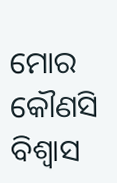ମୋର କୌଣସି ବିଶ୍ୱାସ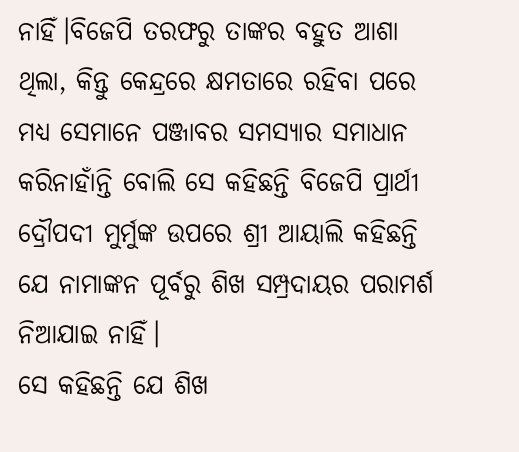ନାହିଁ।ବିଜେପି ତରଫରୁ ତାଙ୍କର ବହୁତ ଆଶା ଥିଲା, କିନ୍ତୁ କେନ୍ଦ୍ରରେ କ୍ଷମତାରେ ରହିବା ପରେ ମଧ୍ୟ ସେମାନେ ପଞ୍ଜାବର ସମସ୍ୟାର ସମାଧାନ କରିନାହାଁନ୍ତି ବୋଲି ସେ କହିଛନ୍ତି ବିଜେପି ପ୍ରାର୍ଥୀ ଦ୍ରୌପଦୀ ମୁର୍ମୁଙ୍କ ଉପରେ ଶ୍ରୀ ଆୟାଲି କହିଛନ୍ତି ଯେ ନାମାଙ୍କନ ପୂର୍ବରୁ ଶିଖ ସମ୍ପ୍ରଦାୟର ପରାମର୍ଶ ନିଆଯାଇ ନାହିଁ।
ସେ କହିଛନ୍ତି ଯେ ଶିଖ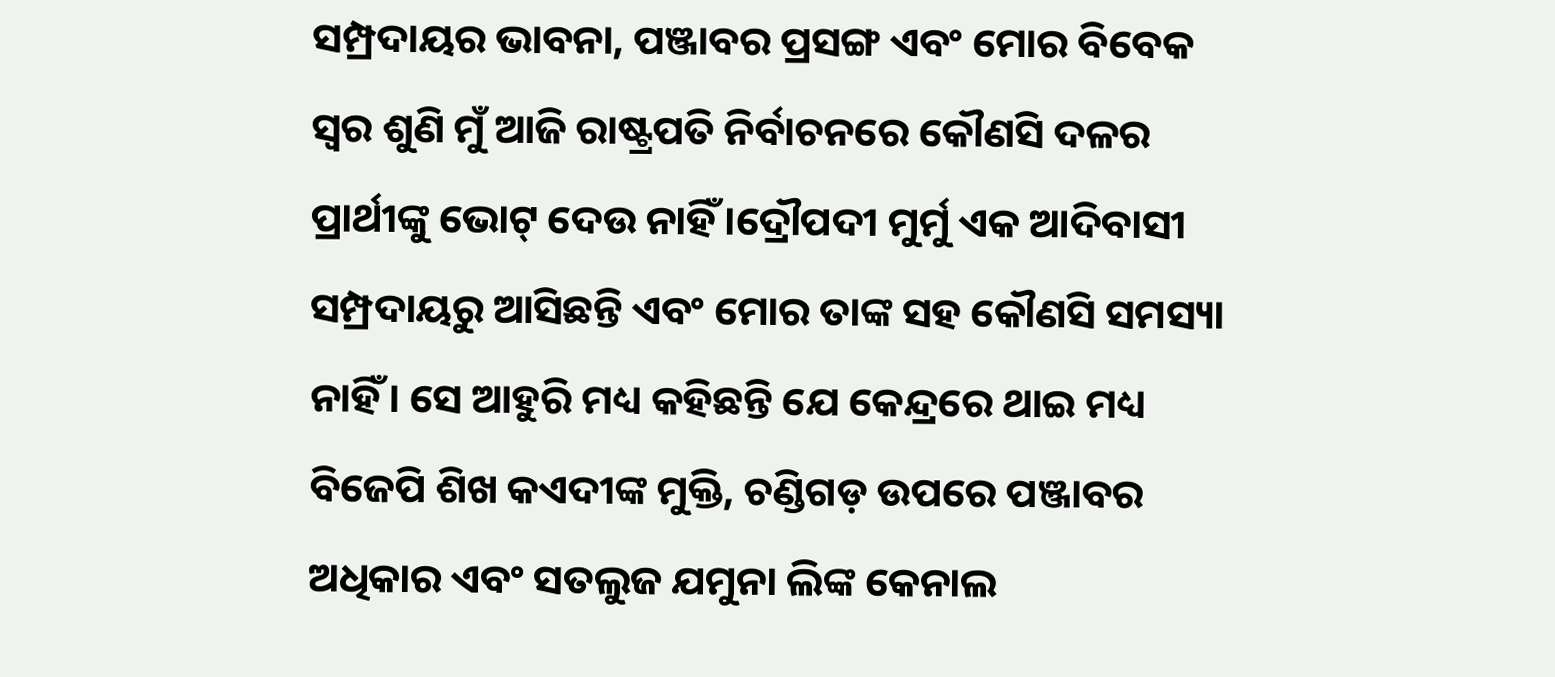ସମ୍ପ୍ରଦାୟର ଭାବନା, ପଞ୍ଜାବର ପ୍ରସଙ୍ଗ ଏବଂ ମୋର ବିବେକ ସ୍ୱର ଶୁଣି ମୁଁ ଆଜି ରାଷ୍ଟ୍ରପତି ନିର୍ବାଚନରେ କୌଣସି ଦଳର ପ୍ରାର୍ଥୀଙ୍କୁ ଭୋଟ୍ ଦେଉ ନାହିଁ।ଦ୍ରୌପଦୀ ମୁର୍ମୁ ଏକ ଆଦିବାସୀ ସମ୍ପ୍ରଦାୟରୁ ଆସିଛନ୍ତି ଏବଂ ମୋର ତାଙ୍କ ସହ କୌଣସି ସମସ୍ୟା ନାହିଁ। ସେ ଆହୁରି ମଧ୍ୟ କହିଛନ୍ତି ଯେ କେନ୍ଦ୍ରରେ ଥାଇ ମଧ୍ୟ ବିଜେପି ଶିଖ କଏଦୀଙ୍କ ମୁକ୍ତି, ଚଣ୍ଡିଗଡ଼ ଉପରେ ପଞ୍ଜାବର ଅଧିକାର ଏବଂ ସତଲୁଜ ଯମୁନା ଲିଙ୍କ କେନାଲ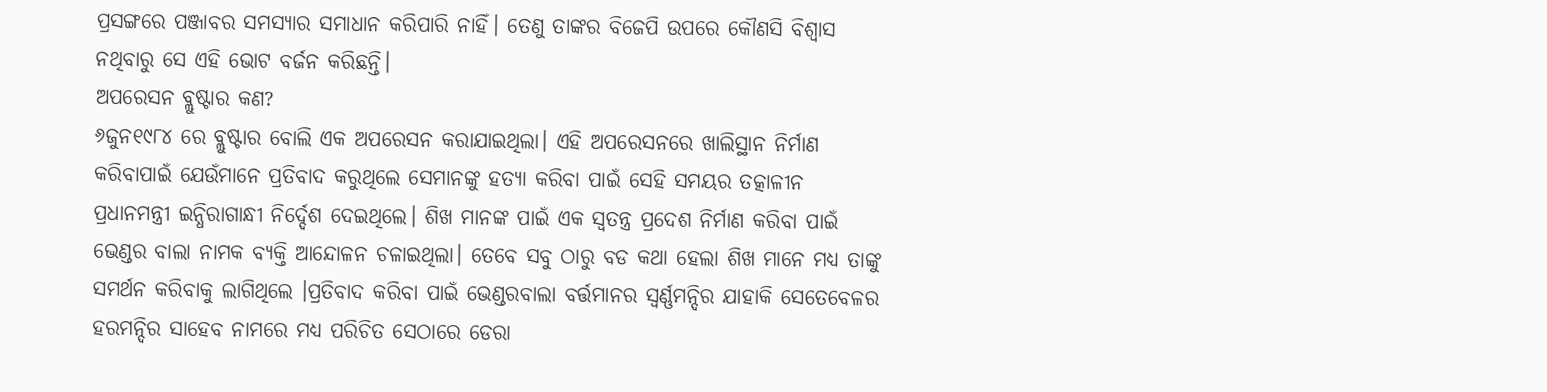ପ୍ରସଙ୍ଗରେ ପଞ୍ଜାବର ସମସ୍ୟାର ସମାଧାନ କରିପାରି ନାହିଁ। ତେଣୁ ତାଙ୍କର ବିଜେପି ଉପରେ କୌଣସି ବିଶ୍ବାସ ନଥିବାରୁ ସେ ଏହି ଭୋଟ ବର୍ଜନ କରିଛନ୍ତି।
ଅପରେସନ ବ୍ଲୁଷ୍ଟାର କଣ?
୬ଜୁନ୧୯୮୪ ରେ ବ୍ଲୁଷ୍ଟାର ବୋଲି ଏକ ଅପରେସନ କରାଯାଇଥିଲା। ଏହି ଅପରେସନରେ ଖାଲିସ୍ଥାନ ନିର୍ମାଣ କରିବାପାଇଁ ଯେଉଁମାନେ ପ୍ରତିବାଦ କରୁଥିଲେ ସେମାନଙ୍କୁ ହତ୍ୟା କରିବା ପାଇଁ ସେହି ସମୟର ତତ୍କାଳୀନ ପ୍ରଧାନମନ୍ତ୍ରୀ ଇନ୍ଧିରାଗାନ୍ଧୀ ନିର୍ଦ୍ଦେଶ ଦେଇଥିଲେ। ଶିଖ ମାନଙ୍କ ପାଇଁ ଏକ ସ୍ବତନ୍ତ୍ର ପ୍ରଦେଶ ନିର୍ମାଣ କରିବା ପାଇଁ ଭେଣ୍ଡର ବାଲା ନାମକ ବ୍ୟକ୍ତି ଆନ୍ଦୋଳନ ଚଳାଇଥିଲା। ତେବେ ସବୁ ଠାରୁ ବଡ କଥା ହେଲା ଶିଖ ମାନେ ମଧ୍ୟ ତାଙ୍କୁ ସମର୍ଥନ କରିବାକୁ ଲାଗିଥିଲେ ।ପ୍ରତିବାଦ କରିବା ପାଇଁ ଭେଣ୍ଡରବାଲା ବର୍ତ୍ତମାନର ସ୍ବର୍ଣ୍ଣମନ୍ଦିର ଯାହାକି ସେତେବେଳର ହରମନ୍ଦିର ସାହେବ ନାମରେ ମଧ୍ୟ ପରିଚିତ ସେଠାରେ ଡେରା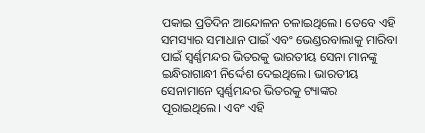ପକାଇ ପ୍ରତିଦିନ ଆନ୍ଦୋଳନ ଚଳାଇଥିଲେ। ତେବେ ଏହି ସମସ୍ୟାର ସମାଧାନ ପାଇଁ ଏବଂ ଭେଣ୍ଡରବାଲାକୁ ମାରିବା ପାଇଁ ସ୍ବର୍ଣ୍ଣମନ୍ଦର ଭିତରକୁ ଭାରତୀୟ ସେନା ମାନଙ୍କୁ ଇନ୍ଧିରାଗାନ୍ଧୀ ନିର୍ଦ୍ଦେଶ ଦେଇଥିଲେ। ଭାରତୀୟ ସେନାମାନେ ସ୍ବର୍ଣ୍ଣମନ୍ଦର ଭିତରକୁ ଟ୍ୟାଙ୍କର ପୂରାଇଥିଲେ। ଏବଂ ଏହି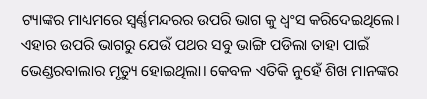ଟ୍ୟାଙ୍କର ମାଧ୍ୟମରେ ସ୍ବର୍ଣ୍ଣମନ୍ଦରର ଉପରି ଭାଗ କୁ ଧ୍ବଂସ କରିଦେଇଥିଲେ। ଏହାର ଉପରି ଭାଗରୁ ଯେଉଁ ପଥର ସବୁ ଭାଙ୍ଗି ପଡିଲା ତାହା ପାଇଁ ଭେଣ୍ଡରବାଲାର ମୃତ୍ୟୁ ହୋଇଥିଲା। କେବଳ ଏତିକି ନୁହେଁ ଶିଖ ମାନଙ୍କର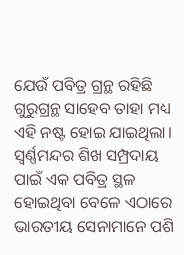ଯେଉଁ ପବିତ୍ର ଗ୍ରନ୍ଥ ରହିଛି ଗୁରୁଗ୍ରନ୍ଥ ସାହେବ ତାହା ମଧ୍ୟ ଏହି ନଷ୍ଟ ହୋଇ ଯାଇଥିଲା। ସ୍ବର୍ଣ୍ଣମନ୍ଦର ଶିଖ ସମ୍ପ୍ରଦାୟ ପାଇଁ ଏକ ପବିତ୍ର ସ୍ଥଳ ହୋଇଥିବା ବେଳେ ଏଠାରେ ଭାରତୀୟ ସେନାମାନେ ପଶି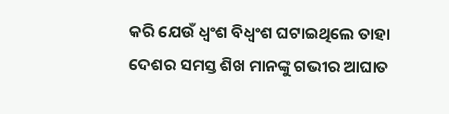କରି ଯେଉଁ ଧ୍ବଂଶ ବିଧ୍ବଂଶ ଘଟାଇଥିଲେ ତାହା ଦେଶର ସମସ୍ତ ଶିଖ ମାନଙ୍କୁ ଗଭୀର ଆଘାତ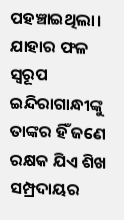ପହଞ୍ଚାଇଥିଲା। ଯାହାର ଫଳ ସ୍ବରୂପ ଇନ୍ଦିରାଗାନ୍ଧୀଙ୍କୁ ତାଙ୍କର ହିଁ ଜଣେ ରକ୍ଷକ ଯିଏ ଶିଖ ସମ୍ପ୍ରଦାୟର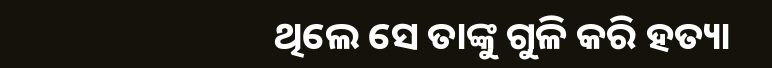ଥିଲେ ସେ ତାଙ୍କୁ ଗୁଳି କରି ହତ୍ୟା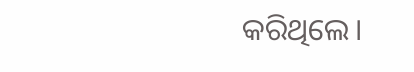କରିଥିଲେ।